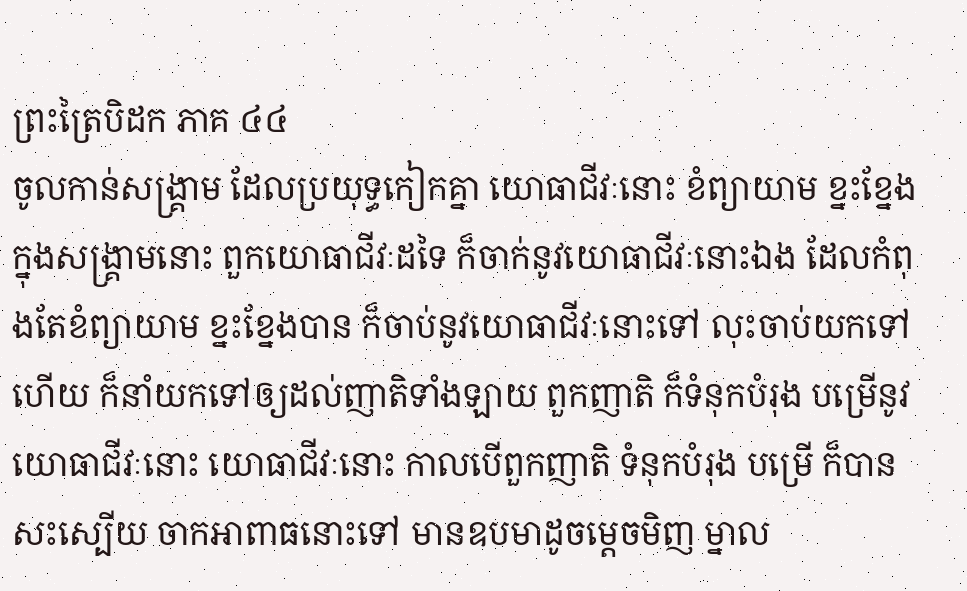ព្រះត្រៃបិដក ភាគ ៤៤
ចូលកាន់សង្រ្គាម ដែលប្រយុទ្ធកៀកគ្នា យោធាជីវៈនោះ ខំព្យាយាម ខ្នះខ្នែង ក្នុងសង្រ្គាមនោះ ពួកយោធាជីវៈដទៃ ក៏ចាក់នូវយោធាជីវៈនោះឯង ដែលកំពុងតែខំព្យាយាម ខ្នះខ្នែងបាន ក៏ចាប់នូវយោធាជីវៈនោះទៅ លុះចាប់យកទៅហើយ ក៏នាំយកទៅឲ្យដល់ញាតិទាំងឡាយ ពួកញាតិ ក៏ទំនុកបំរុង បម្រើនូវយោធាជីវៈនោះ យោធាជីវៈនោះ កាលបើពួកញាតិ ទំនុកបំរុង បម្រើ ក៏បានសះស្បើយ ចាកអាពាធនោះទៅ មានឧបមាដូចម្តេចមិញ ម្នាល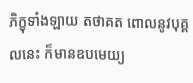ភិក្ខុទាំងឡាយ តថាគត ពោលនូវបុគ្គលនេះ ក៏មានឧបមេយ្យ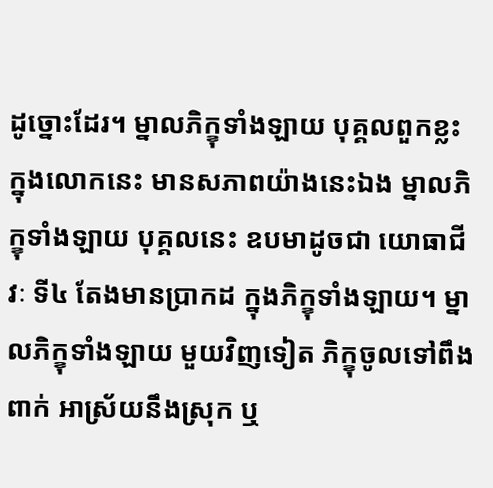ដូច្នោះដែរ។ ម្នាលភិក្ខុទាំងឡាយ បុគ្គលពួកខ្លះ ក្នុងលោកនេះ មានសភាពយ៉ាងនេះឯង ម្នាលភិក្ខុទាំងឡាយ បុគ្គលនេះ ឧបមាដូចជា យោធាជីវៈ ទី៤ តែងមានប្រាកដ ក្នុងភិក្ខុទាំងឡាយ។ ម្នាលភិក្ខុទាំងឡាយ មួយវិញទៀត ភិក្ខុចូលទៅពឹងពាក់ អាស្រ័យនឹងស្រុក ឬ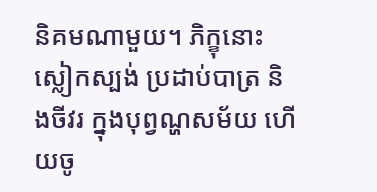និគមណាមួយ។ ភិក្ខុនោះ ស្លៀកស្បង់ ប្រដាប់បាត្រ និងចីវរ ក្នុងបុព្វណ្ហសម័យ ហើយចូ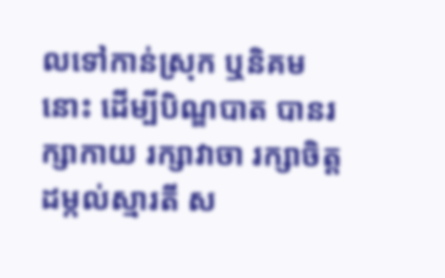លទៅកាន់ស្រុក ឬនិគមនោះ ដើម្បីបិណ្ឌបាត បានរក្សាកាយ រក្សាវាចា រក្សាចិត្ត ដម្កល់ស្មារតី ស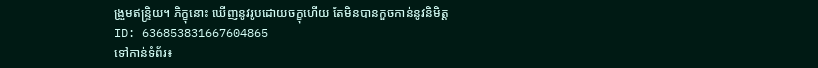ង្រួមឥន្រ្ទិយ។ ភិក្ខុនោះ ឃើញនូវរូបដោយចក្ខុហើយ តែមិនបានកួចកាន់នូវនិមិត្ត
ID: 636853831667604865
ទៅកាន់ទំព័រ៖